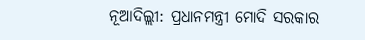ନୂଆଦିଲ୍ଲୀ: ପ୍ରଧାନମନ୍ତ୍ରୀ ମୋଦି ସରକାର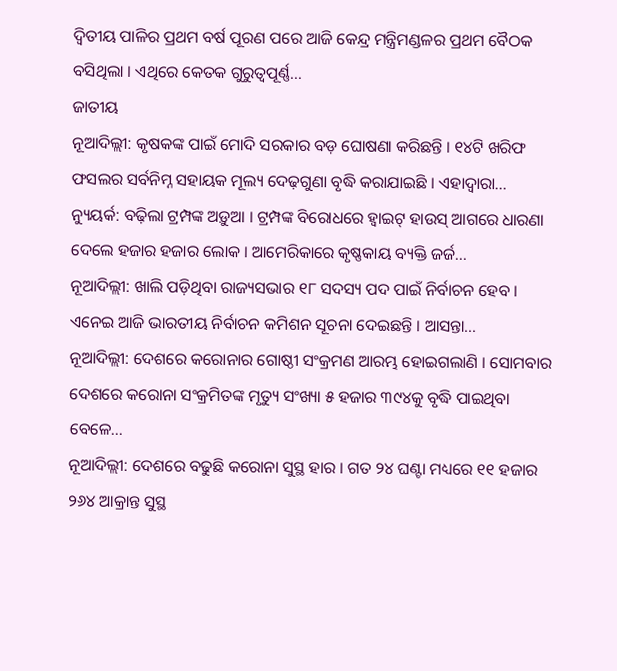ଦ୍ୱିତୀୟ ପାଳିର ପ୍ରଥମ ବର୍ଷ ପୂରଣ ପରେ ଆଜି କେନ୍ଦ୍ର ମନ୍ତ୍ରିମଣ୍ଡଳର ପ୍ରଥମ ବୈଠକ ବସିଥିଲା । ଏଥିରେ କେତକ ଗୁରୁତ୍ୱପୂର୍ଣ୍ଣ...
ଜାତୀୟ
ନୂଆଦିଲ୍ଲୀ: କୃଷକଙ୍କ ପାଇଁ ମୋଦି ସରକାର ବଡ଼ ଘୋଷଣା କରିଛନ୍ତି । ୧୪ଟି ଖରିଫ ଫସଲର ସର୍ବନିମ୍ନ ସହାୟକ ମୂଲ୍ୟ ଦେଢ଼ଗୁଣା ବୃଦ୍ଧି କରାଯାଇଛି । ଏହାଦ୍ୱାରା...
ନ୍ୟୁୟର୍କ: ବଢ଼ିଲା ଟ୍ରମ୍ପଙ୍କ ଅଡ଼ୁଆ । ଟ୍ରମ୍ପଙ୍କ ବିରୋଧରେ ହ୍ୱାଇଟ୍ ହାଉସ୍ ଆଗରେ ଧାରଣା ଦେଲେ ହଜାର ହଜାର ଲୋକ । ଆମେରିକାରେ କୃଷ୍ଣକାୟ ବ୍ୟକ୍ତି ଜର୍ଜ...
ନୂଆଦିଲ୍ଲୀ: ଖାଲି ପଡ଼ିଥିବା ରାଜ୍ୟସଭାର ୧୮ ସଦସ୍ୟ ପଦ ପାଇଁ ନିର୍ବାଚନ ହେବ । ଏନେଇ ଆଜି ଭାରତୀୟ ନିର୍ବାଚନ କମିଶନ ସୂଚନା ଦେଇଛନ୍ତି । ଆସନ୍ତା...
ନୂଆଦିଲ୍ଲୀ: ଦେଶରେ କରୋନାର ଗୋଷ୍ଠୀ ସଂକ୍ରମଣ ଆରମ୍ଭ ହୋଇଗଲାଣି । ସୋମବାର ଦେଶରେ କରୋନା ସଂକ୍ରମିତଙ୍କ ମୃତ୍ୟୁ ସଂଖ୍ୟା ୫ ହଜାର ୩୯୪କୁ ବୃଦ୍ଧି ପାଇଥିବା ବେଳେ...
ନୂଆଦିଲ୍ଲୀ: ଦେଶରେ ବଢୁଛି କରୋନା ସୁସ୍ଥ ହାର । ଗତ ୨୪ ଘଣ୍ଟା ମଧ୍ୟରେ ୧୧ ହଜାର ୨୬୪ ଆକ୍ରାନ୍ତ ସୁସ୍ଥ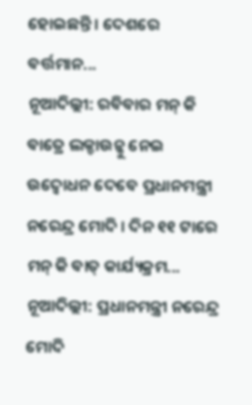ହୋଇଛନ୍ତି । ଦେଶରେ ବର୍ତ୍ତମାନ...
ନୂଆଦିଲ୍ଲୀ: ରବିବାର ମନ୍ କି ବାତ୍ରେ ଲକ୍ଡାଉନ୍କୁ ନେଇ ଉଦ୍ବୋଧନ ଦେବେ ପ୍ରଧାନମନ୍ତ୍ରୀ ନରେନ୍ଦ୍ର ମୋଦି । ଦିନ ୧୧ ଟାରେ ମନ୍ କି ବାତ୍ କାର୍ଯ୍ୟକ୍ରମ...
ନୂଆଦିଲ୍ଲୀ: ପ୍ରଧାନମନ୍ତ୍ରୀ ନରେନ୍ଦ୍ର ମୋଦି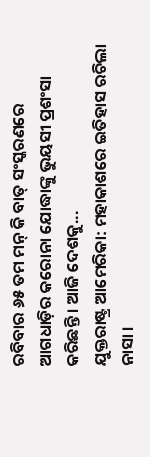ରବିବାର ୬୫ ତମ ମନ୍ କି ବାତ୍ ସଂସ୍କରଣରେ ଆଗଧାଡ଼ିର କରୋନା ଯୋଦ୍ଧାଙ୍କୁ ଭୁୟସୀ ପ୍ରଶଂସା କରିଛନ୍ତି । ଆଜି ଦେଶକୁ...
ଯୁକ୍ତରାଷ୍ଟ୍ର ଆମେରିକା: ମହାକାଶରେ ଇତିହାସ ରଚିଲା ନାସା ।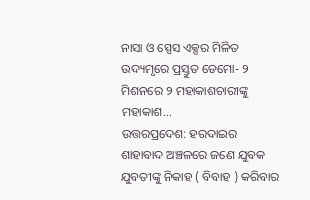ନାସା ଓ ସ୍ପେସ ଏକ୍ସର ମିଳିତ ଉଦ୍ୟମୃରେ ପ୍ରସ୍ତୁତ ଡେମୋ- ୨ ମିଶନରେ ୨ ମହାକାଶଚାରୀଙ୍କୁ ମହାକାଶ...
ଉତ୍ତରପ୍ରଦେଶ: ହରଦାଇର ଶାହାବାଦ ଅଞ୍ଚଳରେ ଜଣେ ଯୁବକ ଯୁବତୀଙ୍କୁ ନିକାହ ( ବିବାହ ) କରିବାର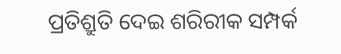ପ୍ରତିଶ୍ରୁତି ଦେଇ ଶରିରୀକ ସମ୍ପର୍କ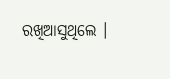ରଖିଆସୁଥିଲେ ।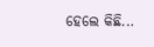ହେଲେ କିଛି...